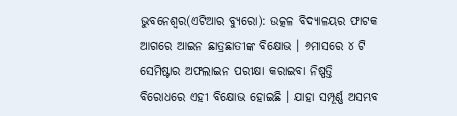ଭୁବନେଶ୍ୱର(ଏଟିଆର ବ୍ୟୁରୋ): ଉତ୍କଳ ବିଦ୍ୟାଳୟର ଫାଟକ ଆଗରେ ଆଇନ ଛାତ୍ରଛାତୀଙ୍କ ବିକ୍ଷୋଭ । ୬ମାସରେ ୪ ଟି ସେମିଷ୍ଟାର ଅଫଲାଇନ ପରୀକ୍ଷା କରାଇବା ନିଷ୍ପତ୍ତି ବିରୋଧରେ ଏହୀ ବିକ୍ଷୋଭ ହୋଇଛି । ଯାହା ସମ୍ପୂର୍ଣ୍ଣ ଅସମ୍ଭବ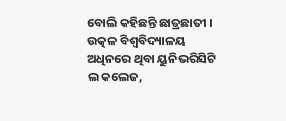ବୋଲି କହିଛନ୍ତି ଛାତ୍ରଛାତୀ । ଉତ୍କଳ ବିଶ୍ୱବିଦ୍ୟାଳୟ ଅଧିନରେ ଥିବା ୟୁନିଭରିସିଟି ଲ କଲେଜ,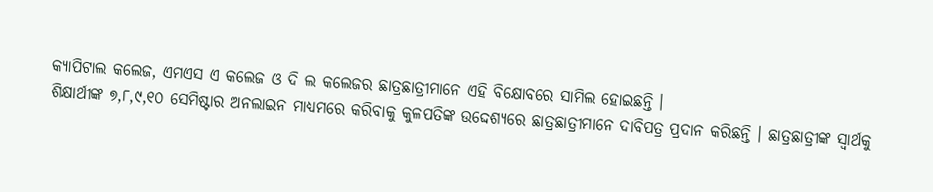କ୍ୟାପିଟାଲ କଲେଜ, ଏମଏସ ଏ କଲେଜ ଓ ଦି ଲ କଲେଜର ଛାତ୍ରଛାତ୍ରୀମାନେ ଏହି ବିକ୍ଷୋବରେ ସାମିଲ ହୋଇଛନ୍ତି ।
ଶିକ୍ଷାର୍ଥୀଙ୍କ ୭,୮,୯,୧୦ ସେମିଷ୍ଟାର ଅନଲାଇନ ମାଧ୍ୟମରେ କରିବାକୁ କୁଳପତିଙ୍କ ଉଦ୍ଦେଶ୍ୟରେ ଛାତ୍ରଛାତ୍ରୀମାନେ ଦାବିପତ୍ର ପ୍ରଦାନ କରିଛନ୍ତି । ଛାତ୍ରଛାତ୍ରୀଙ୍କ ସ୍ୱାର୍ଥକୁ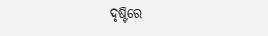ଦୃଷ୍ଟିରେ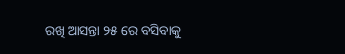ରଖି ଆସନ୍ତା ୨୫ ରେ ବସିବାକୁ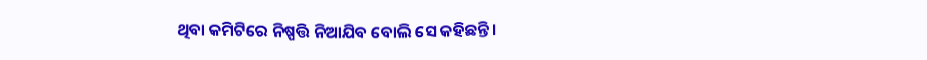ଥିବା କମିଟିରେ ନିଷ୍ପତ୍ତି ନିଆଯିବ ବୋଲି ସେ କହିଛନ୍ତି ।